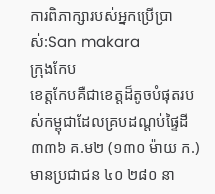ការពិភាក្សារបស់អ្នកប្រើប្រាស់:San makara
ក្រុងកែប
ខេត្តកែបគឺជាខេត្តដ៏តូចបំផុតរបស់កម្ពុជាដែលគ្របដណ្ដប់ផ្ទៃដី ៣៣៦ គ.ម២ (១៣០ ម៉ាយ ក.) មានប្រជាជន ៤០ ២៨០ នា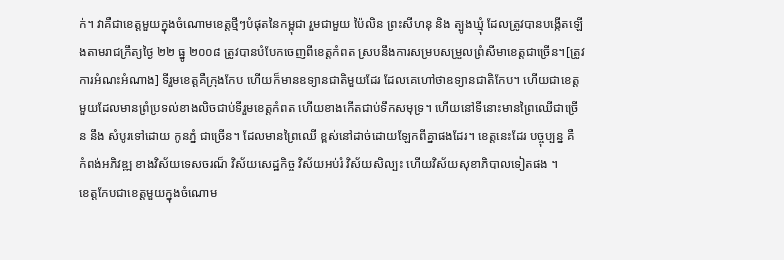ក់។ វាគឺជាខេត្តមួយក្នុងចំណោមខេត្តថ្មីៗបំផុតនៃកម្ពុជា រួមជាមួយ ប៉ៃលិន ព្រះសីហនុ និង ត្បូងឃ្មុំ ដែលត្រូវបានបង្កើតឡើងតាមរាជក្រឹត្យថ្ងៃ ២២ ធ្នូ ២០០៨ ត្រូវបានបំបែកចេញពីខេត្តកំពត ស្របនឹងការសម្របសម្រួលព្រំសីមាខេត្តជាច្រើន។[ត្រូវការអំណះអំណាង] ទីរួមខេត្តគឺក្រុងកែប ហើយក៏មានឧទ្យានជាតិមួយដែរ ដែលគេហៅថាឧទ្យានជាតិកែប។ ហើយជាខេត្តមួយដែលមានព្រំប្រទល់ខាងលិចជាប់ទីរួមខេត្តកំពត ហើយខាងកើតជាប់ទឹកសមុទ្រ។ ហើយនៅទីនោះមានព្រៃឈើជាច្រើន នឹង សំបូរទៅដោយ កូនភ្នំ ជាច្រើន។ ដែលមានព្រៃឈើ ខ្ពស់នៅដាច់ដោយឡែកពីគ្នាផងដែរ។ ខេត្តនេះដែរ បច្ចុប្បន្ន គឺ កំពង់អភិវឌ្ឍ ខាងវិស័យទេសចរណ៏ វិស័យសេដ្ឋកិច្ច វិស័យអប់រំ វិស័យសិល្បះ ហើយវិស័យសុខាភិបាលទៀតផង ។
ខេត្តកែបជាខេត្តមួយក្នុងចំណោម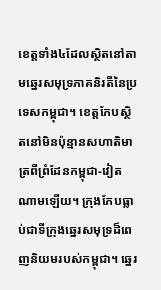ខេត្តទាំង៤ដែលស្ថិតនៅតាមឆ្នេរសមុទ្រភាគនិរតីនៃប្រទេសកម្ពុជា។ ខេត្តកែបស្ថិតនៅមិនប៉ុន្មានសហាតិមាត្រពីព្រំដែនកម្ពុជា-វៀតណាមឡើយ។ ក្រុងកែបធ្លាប់ជាទីក្រុងឆ្នេរសមុទ្រដ៏ពេញនិយមរបស់កម្ពុជា។ ឆ្នេរ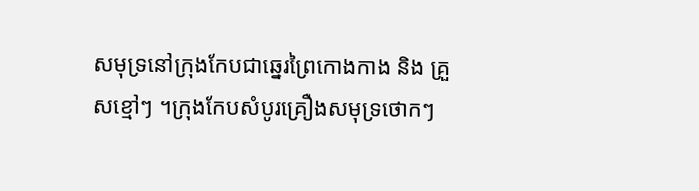សមុទ្រនៅក្រុងកែបជាឆ្នេរព្រៃកោងកាង និង គ្រួសខ្មៅៗ ។ក្រុងកែបសំបូរគ្រឿងសមុទ្រថោកៗ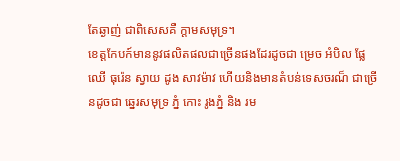តែឆ្ងាញ់ ជាពិសេសគឺ ក្ដាមសមុទ្រ។
ខេត្តកែបក៍មាននូវផលិតផលជាច្រើនផងដែរដូចជា ម្រេច អំបិល ផ្លែឈើ ធុរ៉េន ស្វាយ ដូង សាវម៉ាវ ហើយនិងមានតំបន់ទេសចរណ៏ ជាច្រើនដូចជា ឆ្នេរសមុទ្រ ភ្នំ កោះ រូងភ្នំ និង រម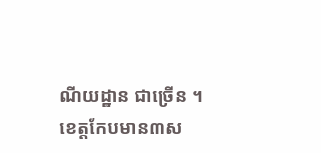ណីយដ្ឋាន ជាច្រើន ។
ខេត្តកែបមាន៣ស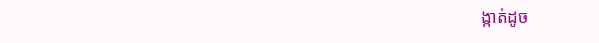ង្កាត់ដូច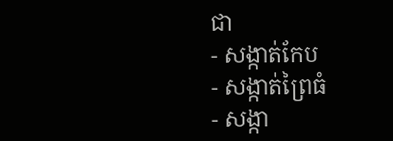ជា
- សង្កាត់កែប
- សង្កាត់ព្រៃធំ
- សង្កា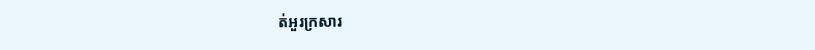ត់អួរក្រសារ